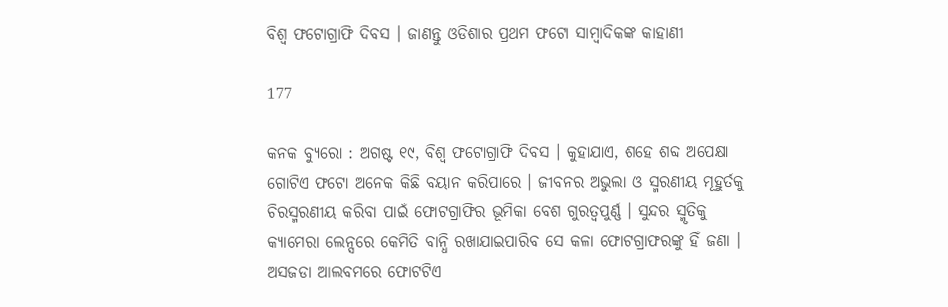ବିଶ୍ୱ ଫଟୋଗ୍ରାଫି ଦିବସ । ଜାଣନ୍ତୁ ଓଡିଶାର ପ୍ରଥମ ଫଟୋ ସାମ୍ବାଦିକଙ୍କ କାହାଣୀ

177

କନକ ବ୍ୟୁରୋ : ଅଗଷ୍ଟ ୧୯, ବିଶ୍ୱ ଫଟୋଗ୍ରାଫି ଦିବସ । କୁହାଯାଏ, ଶହେ ଶବ୍ଦ ଅପେକ୍ଷା ଗୋଟିଏ ଫଟୋ ଅନେକ କିଛି ବୟାନ କରିପାରେ । ଜୀବନର ଅଭୁଲା ଓ ସ୍ମରଣୀୟ ମୂହୁର୍ତକୁ ଚିରସ୍ମରଣୀୟ କରିବା ପାଇଁ ଫୋଟଗ୍ରାଫିର ଭୂମିକା ବେଶ ଗୁରତ୍ୱପୁର୍ଣ୍ଣ । ସୁନ୍ଦର ସ୍ମୃତିକୁ କ୍ୟାମେରା ଲେନ୍ସରେ କେମିତି ବାନ୍ଧି ରଖାଯାଇପାରିବ ସେ କଳା ଫୋଟଗ୍ରାଫରଙ୍କୁ ହିଁ ଜଣା । ଅସଜଡା ଆଲବମରେ ଫୋଟଟିଏ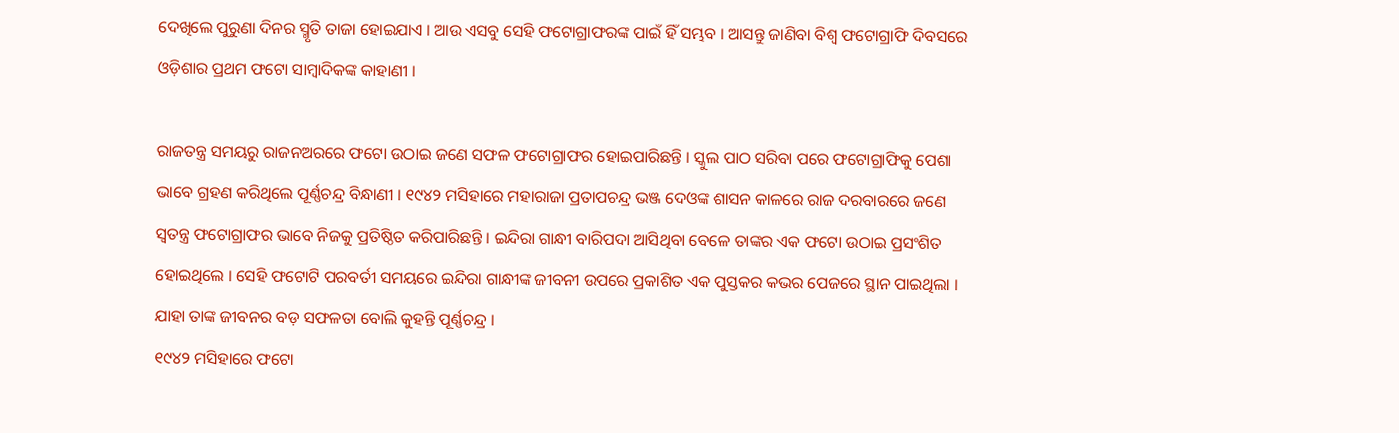ଦେଖିଲେ ପୁରୁଣା ଦିନର ସ୍ମୃତି ତାଜା ହୋଇଯାଏ । ଆଉ ଏସବୁ ସେହି ଫଟୋଗ୍ରାଫରଙ୍କ ପାଇଁ ହିଁ ସମ୍ଭବ । ଆସନ୍ତୁ ଜାଣିବା ବିଶ୍ୱ ଫଟୋଗ୍ରାଫି ଦିବସରେ ଓଡ଼ିଶାର ପ୍ରଥମ ଫଟୋ ସାମ୍ବାଦିକଙ୍କ କାହାଣୀ ।

ରାଜତନ୍ତ୍ର ସମୟରୁ ରାଜନଅରରେ ଫଟୋ ଉଠାଇ ଜଣେ ସଫଳ ଫଟୋଗ୍ରାଫର ହୋଇପାରିଛନ୍ତି । ସ୍କୁଲ ପାଠ ସରିବା ପରେ ଫଟୋଗ୍ରାଫିକୁ ପେଶା ଭାବେ ଗ୍ରହଣ କରିଥିଲେ ପୂର୍ଣ୍ଣଚନ୍ଦ୍ର ବିନ୍ଧାଣୀ । ୧୯୪୨ ମସିହାରେ ମହାରାଜା ପ୍ରତାପଚନ୍ଦ୍ର ଭଞ୍ଜ ଦେଓଙ୍କ ଶାସନ କାଳରେ ରାଜ ଦରବାରରେ ଜଣେ ସ୍ୱତନ୍ତ୍ର ଫଟୋଗ୍ରାଫର ଭାବେ ନିଜକୁ ପ୍ରତିଷ୍ଠିତ କରିପାରିଛନ୍ତି । ଇନ୍ଦିରା ଗାନ୍ଧୀ ବାରିପଦା ଆସିଥିବା ବେଳେ ତାଙ୍କର ଏକ ଫଟୋ ଉଠାଇ ପ୍ରସଂଶିତ ହୋଇଥିଲେ । ସେହି ଫଟୋଟି ପରବର୍ତୀ ସମୟରେ ଇନ୍ଦିରା ଗାନ୍ଧୀଙ୍କ ଜୀବନୀ ଉପରେ ପ୍ରକାଶିତ ଏକ ପୁସ୍ତକର କଭର ପେଜରେ ସ୍ଥାନ ପାଇଥିଲା । ଯାହା ତାଙ୍କ ଜୀବନର ବଡ଼ ସଫଳତା ବୋଲି କୁହନ୍ତି ପୂର୍ଣ୍ଣଚନ୍ଦ୍ର ।
୧୯୪୨ ମସିହାରେ ଫଟୋ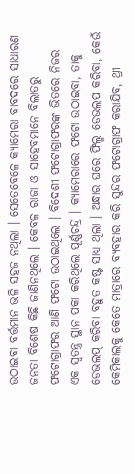ଉଠାଇବା ବର୍ତ୍ତମାନ ଭଳି ସହଜ ନଥିଲା । ସେତେବେଳେ କ୍ୟାମେରା ବାବଦରେ ସାଧାରଣ ଜନତା ବିଶେଷ କିଛି ଜାଣିନଥିଲେ । କେବଳ ରାଜା ଓ ସାହେବମାନେ ବିଲାତରୁ ଫଟୋଗ୍ରାଫର ଆଣି ଫଟୋ ଉଠାଇଥିଲେ । ବିଦେଶୀ ଫଟୋଗ୍ରାଫରଙ୍କ ଭିତରେ ନିଜର ଏକ ସ୍ୱତନ୍ତ୍ର ସ୍ଥାନ ପକା କରିଥିଲେ ପୂର୍ଣ୍ଣଚନ୍ଦ୍ର । କ୍ୟାମେରାରେ ଫଟୋ ଉଠାଇବା, ତାକୁ ଡେଭଲପ୍ କରିବା ବହୁତ କଷ୍ଟ ସାଧ୍ୟ ଥିଲା । ଅନ୍ଧାର ଘରେ ଫିଲ୍ମ ଡେଭଲପ କରିବା, କେଉଁ କେମିକାଲକୁ କେତେ ମାତ୍ରାରେ ବ୍ୟବହାର କରି ସୁନ୍ଦର ଫଟୋଗ୍ରାଫ କରାଯିବ, ଥ୍ରୀ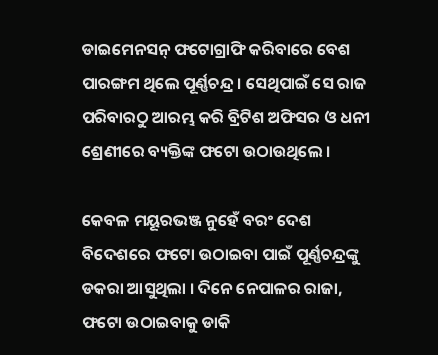ଡାଇମେନସନ୍ ଫଟୋଗ୍ରାଫି କରିବାରେ ବେଶ ପାରଙ୍ଗମ ଥିଲେ ପୂର୍ଣ୍ଣଚନ୍ଦ୍ର । ସେଥିପାଇଁ ସେ ରାଜ ପରିବାରଠୁ ଆରମ୍ଭ କରି ବ୍ରିଟିଶ ଅଫିସର ଓ ଧନୀ ଶ୍ରେଣୀରେ ବ୍ୟକ୍ତିଙ୍କ ଫଟୋ ଉଠାଉଥିଲେ ।

କେବଳ ମୟୂରଭଞ୍ଜ ନୁହେଁ ବରଂ ଦେଶ ବିଦେଶରେ ଫଟୋ ଉଠାଇବା ପାଇଁ ପୂର୍ଣ୍ଣଚନ୍ଦ୍ରଙ୍କୁ ଡକରା ଆସୁଥିଲା । ଦିନେ ନେପାଳର ରାଜା, ଫଟୋ ଉଠାଇବାକୁ ଡାକି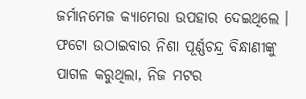ଜର୍ମାନମେଜ କ୍ୟାମେରା ଉପହାର ଦେଇଥିଲେ । ଫଟୋ ଉଠାଇବାର ନିଶା ପୂର୍ଣ୍ଣଚନ୍ଦ୍ର ବିନ୍ଧାଣୀଙ୍କୁ ପାଗଳ କରୁଥିଲା, ନିଜ ମଟର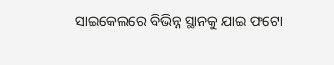ସାଇକେଲରେ ବିଭିନ୍ନ ସ୍ଥାନକୁ ଯାଇ ଫଟୋ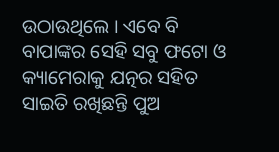ଉଠାଉଥିଲେ । ଏବେ ବି ବାପାଙ୍କର ସେହି ସବୁ ଫଟୋ ଓ କ୍ୟାମେରାକୁ ଯତ୍ନର ସହିତ ସାଇତି ରଖିଛନ୍ତି ପୁଅ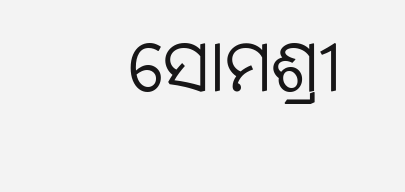ସୋମଶ୍ରୀ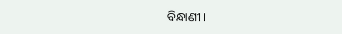ବିନ୍ଧାଣୀ ।